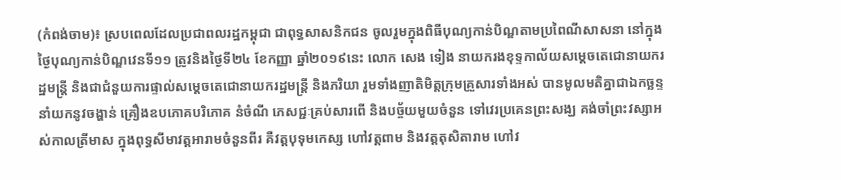(កំពង់ចាម)៖ ស្របពេលដែលប្រជាពលរដ្ឋកម្ពុជា ជាពុទ្ធសាសនិកជន ចូលរួមក្នុងពិធីបុណ្យកាន់បិណ្ឌតាមប្រពៃណីសាសនា នៅក្នុងថ្ងៃបុណ្យកាន់បិណ្ឌវេនទី១១ ត្រូវនិងថ្ងៃទី២៤ ខែកញ្ញា ឆ្នាំ២០១៩នេះ លោក សេង ទៀង នាយករងខុទ្ទកាល័យសម្តេចតេជោនាយករដ្ឋមន្រ្តី និងជាជំនួយការផ្ទាល់សម្តេចតេជោនាយករដ្ឋមន្រ្តី និងភរិយា រួមទាំងញាតិមិត្តក្រុមគ្រួសារទាំងអស់ បានមូលមតិគ្នាជាឯកច្ឆន្ទ នាំយកនូវចង្ហាន់ គ្រឿងឧបភោគបរិភោគ នំចំណី ភេសជ្ជៈគ្រប់សារពើ និងបច្ច័យមួយចំនួន ទៅវេរប្រគេនព្រះសង្ឃ គង់ចាំព្រះវស្សាអស់កាលត្រីមាស ក្នុងពុទ្ធសីមាវត្តអារាមចំនួនពីរ គឺវត្តបុទុមកេស្ស ហៅវត្តពាម និងវត្តតុសិតារាម ហៅវ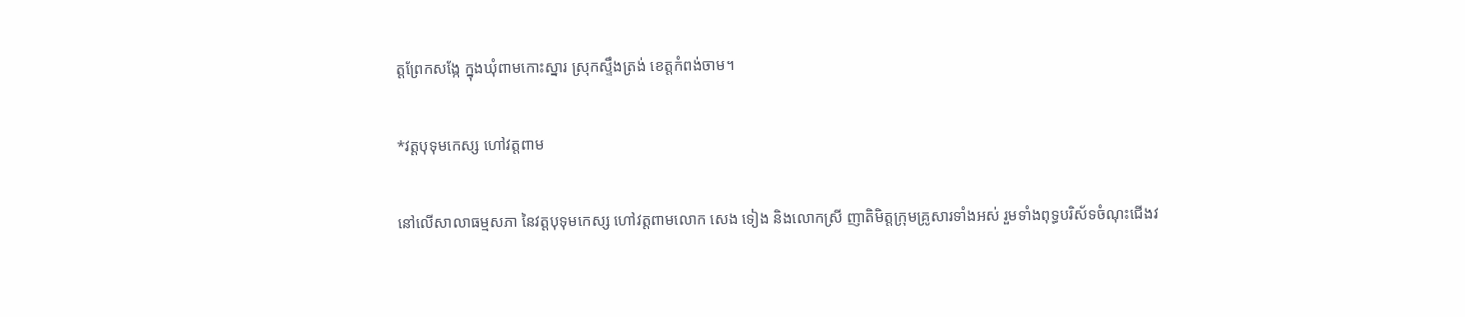ត្តព្រែកសង្កែ ក្នុងឃុំពាមកោះស្នារ ស្រុកស្ទឹងត្រង់ ខេត្តកំពង់ចាម។

*វត្តបុទុមកេស្ស ហៅវត្តពាម

នៅលើសាលាធម្មសភា នៃវត្តបុទុមកេស្ស ហៅវត្តពាមលោក សេង ទៀង និងលោកស្រី ញាតិមិត្តក្រុមគ្រូសារទាំងអស់ រួមទាំងពុទ្ធបរិស័ទចំណុះជើងវ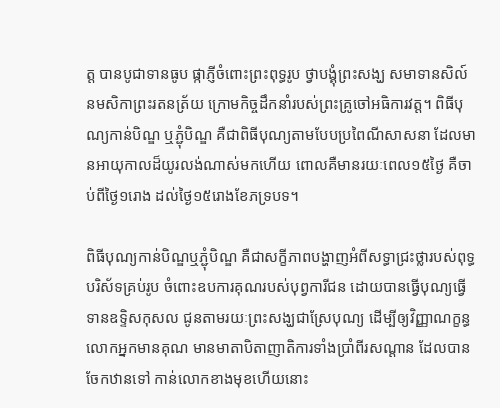ត្ត បានបូជាទានធូប ផ្កាភ្ញីចំពោះព្រះពុទ្ធរូប ថ្វាបង្គុំព្រះសង្ឃ សមាទានសិល៍ នមសិកាព្រះរតនត្រ័យ ក្រោមកិច្ចដឹកនាំរបស់ព្រះគ្រូចៅអធិការវត្ត។ ពិធីបុណ្យកាន់បិណ្ឌ ឬភ្ជុំបិណ្ឌ គឺជាពិធីបុណ្យតាមបែបប្រពៃណីសាសនា ដែលមានអាយុកាលដ៏យូរលង់ណាស់មកហើយ ពោលគឺមានរយៈពេល១៥ថ្ងៃ គឺចាប់ពីថ្ងៃ១រោង ដល់ថ្ងៃ១៥រោងខែភទ្របទ។

ពិធីបុណ្យកាន់បិណ្ឌឬភ្ជុំបិណ្ឌ គឺជាសក្ខីភាពបង្ហាញអំពីសទ្ធាជ្រះថ្លារបស់ពុទ្ធបរិស័ទគ្រប់រូប ចំពោះឧបការគុណរបស់បុព្វការីជន ដោយបានធ្វើបុណ្យធ្វើទានឧទ្ទិសកុសល ជូនតាមរយៈព្រះសង្ឃជាស្រែបុណ្យ ដើម្បីឲ្យវិញ្ញាណក្ខន្ធ លោកអ្នកមានគុណ មានមាតាបិតាញាតិការទាំងប្រាំពីរសណ្តាន ដែលបានចែកឋានទៅ កាន់លោកខាងមុខហើយនោះ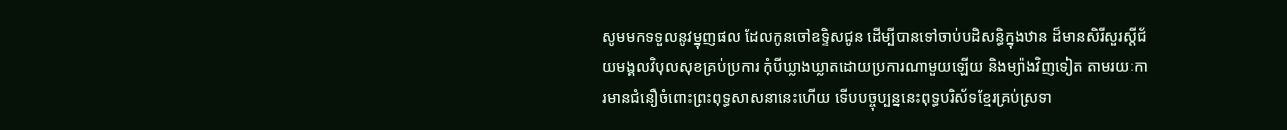សូមមកទទួលនូវម្នុញផល ដែលកូនចៅឧទ្ទិសជូន ដើម្បីបានទៅចាប់បដិសន្ធិក្នុងឋាន ដ៏មានសិរីសួរស្តីជ័យមង្គលវិបុលសុខគ្រប់ប្រការ កុំបីឃ្លាងឃ្លាតដោយប្រការណាមួយឡើយ និងម្យ៉ាងវិញទៀត តាមរយៈការមានជំនឿចំពោះព្រះពុទ្ធសាសនានេះហើយ ទើបបច្ចុប្បន្ននេះពុទ្ធបរិស័ទខ្មែរគ្រប់ស្រទា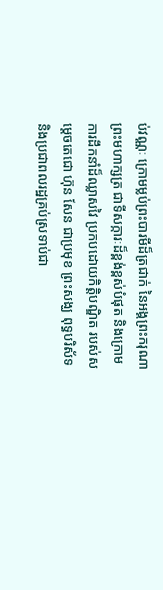ប់វណ្ណៈ ក្រោមម្លប់ព្រះបារមីដ៏ត្រជាក់ នៃអង្គព្រះករុណាព្រះមហាក្សត្រ ជាទីសក្ការៈដ៏ខ្ពង់ខ្ពស់បំផុត និងក្រោមការដឹកនាំដ៏ឈ្លាសវៃ ប្រកបដោយកិត្តិបណ្ឌិត របស់សម្តេចតេជោ ហ៊ុន សែន ជាប្រមុខ ព្រះសង្ឃ ពុទ្ធបរិស័ទ និងប្រជាពលរដ្ឋគ្រប់ស្រទាប់ជា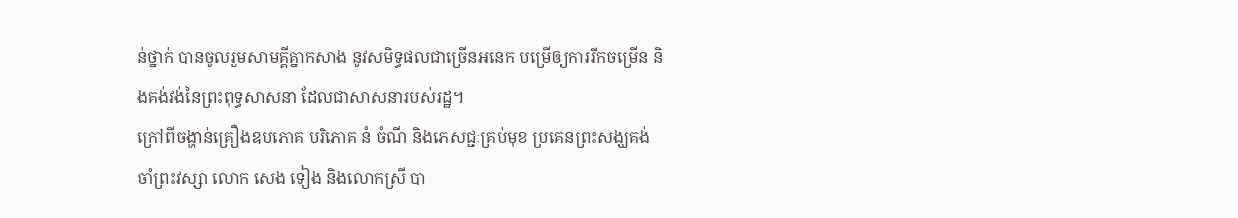ន់ថ្នាក់ បានចូលរួមសាមគ្គីគ្នាកសាង នូវសមិទ្ធផលជាច្រើនអនេក បម្រើឲ្យការរីកចម្រើន និងគង់វង់នៃព្រះពុទ្ធសាសនា ដែលជាសាសនារបស់រដ្ឋ។
ក្រៅពីចង្ហាន់គ្រឿងឧបភោគ បរិភោគ នំ ចំណី និងភេសជ្ជៈគ្រប់មុខ ប្រគេនព្រះសង្ឃគង់ចាំព្រះវស្សា លោក សេង ទៀង និងលោកស្រី បា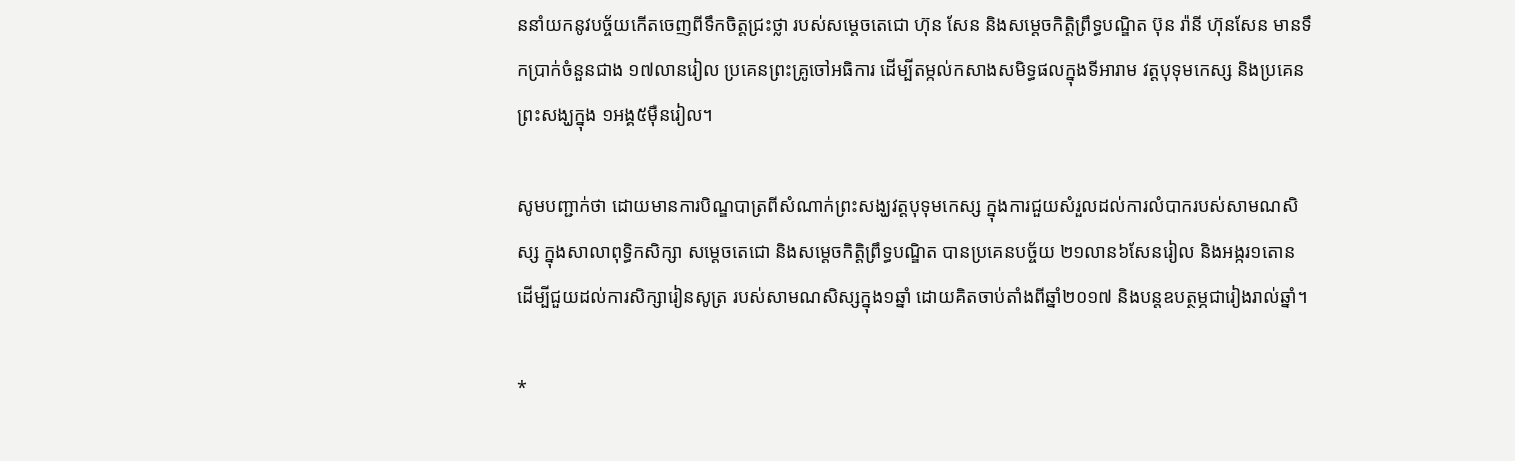ននាំយកនូវបច្ច័យកើតចេញពីទឹកចិត្តជ្រះថ្លា របស់សម្តេចតេជោ ហ៊ុន សែន និងសម្តេចកិត្តិព្រឹទ្ធបណ្ឌិត ប៊ុន រ៉ានី ហ៊ុនសែន មានទឹកប្រាក់ចំនួនជាង ១៧លានរៀល ប្រគេនព្រះគ្រូចៅអធិការ ដើម្បីតម្កល់កសាងសមិទ្ធផលក្នុងទីអារាម វត្តបុទុមកេស្ស និងប្រគេនព្រះសង្ឃក្នុង ១អង្គ៥ម៉ឺនរៀល។

សូមបញ្ជាក់ថា ដោយមានការបិណ្ឌបាត្រពីសំណាក់ព្រះសង្ឃវត្តបុទុមកេស្ស ក្នុងការជួយសំរួលដល់ការលំបាករបស់សាមណសិស្ស ក្នុងសាលាពុទ្ធិកសិក្សា សម្តេចតេជោ និងសម្តេចកិត្តិព្រឹទ្ធបណ្ឌិត បានប្រគេនបច្ច័យ ២១លាន៦សែនរៀល និងអង្ករ១តោន ដើម្បីជួយដល់ការសិក្សារៀនសូត្រ របស់សាមណសិស្សក្នុង១ឆ្នាំ ដោយគិតចាប់តាំងពីឆ្នាំ២០១៧ និងបន្តឧបត្ថម្ភជារៀងរាល់ឆ្នាំ។

*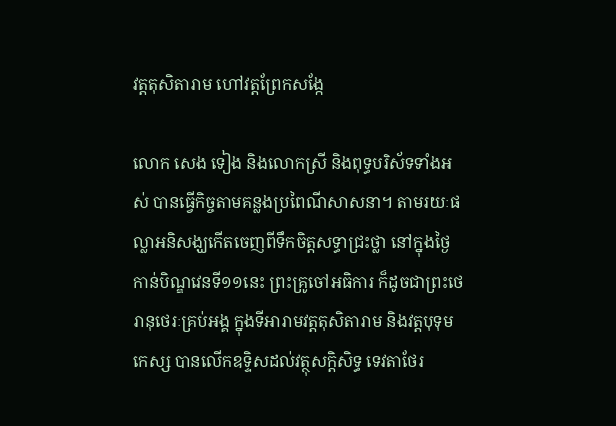វត្តតុសិតារាម ហៅវត្តព្រែកសង្កែ

លោក សេង ទៀង និងលោកស្រី និងពុទ្ធបរិស័ទទាំងអស់ បានធ្វើកិច្ចតាមគន្លងប្រពៃណីសាសនា។ តាមរយៈផល្លាអនិសង្ឃកើតចេញពីទឹកចិត្តសទ្ធាជ្រះថ្លា នៅក្នុងថ្ងៃកាន់បិណ្ឌវេនទី១១នេះ ព្រះគ្រូចៅអធិការ ក៏ដូចជាព្រះថេរានុថេរៈគ្រប់អង្គ ក្នុងទីអារាមវត្តតុសិតារាម និងវត្តបុទុមកេស្ស បានលើកឧទ្ទិសដល់វត្ថុសក្តិសិទ្ធ ទេវតាថែរ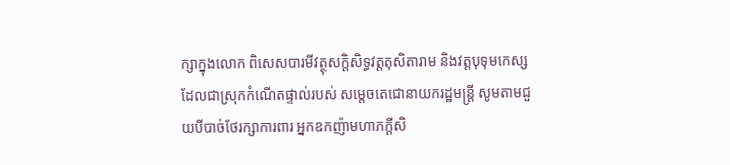ក្សាក្នុងលោក ពិសេសបារមីវត្ថុសក្តិសិទ្ធវត្តតុសិតារាម និងវត្តបុទុមកេស្ស ដែលជាស្រុកកំណើតផ្ទាល់របស់ សម្តេចតេជោនាយករដ្ឋមន្រ្តី សូមតាមជួយបីបាច់ថែរក្សាការពារ អ្នកឧកញ៉ាមហាភក្តីសិ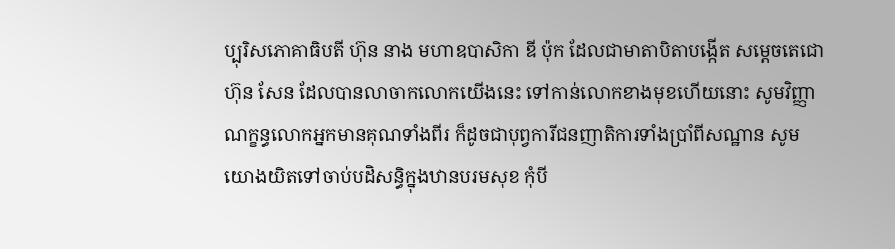ប្បុរិសភោគាធិបតី ហ៊ុន នាង មហាឧបាសិកា ឌី ប៉ុក ដែលជាមាតាបិតាបង្កើត សម្តេចតេជោ ហ៊ុន សែន ដែលបានលាចាកលោកយើងនេះ ទៅកាន់លោកខាងមុខហើយនោះ សូមវិញ្ញាណក្ខន្ធលោកអ្នកមានគុណទាំងពីរ ក៏ដូចជាបុព្វការីជនញាតិការទាំងប្រាំពីសណ្ឋាន សូមយោងយិតទៅចាប់បដិសន្ធិក្នុងឋានបរមសុខ កុំបី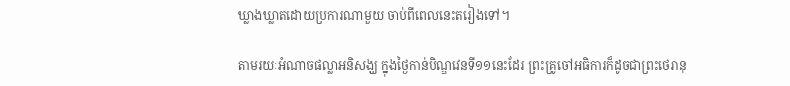ឃ្លាងឃ្លាតដោយប្រការណាមួយ ចាប់ពីពេលនេះតរៀងទៅ។

តាមរយៈអំណាចផល្លាអនិសង្ឃ ក្នុងថ្ងៃកាន់បិណ្ឌវេនទី១១នេះដែរ ព្រះគ្រូចៅអធិការក៏ដូចជាព្រះថេរានុ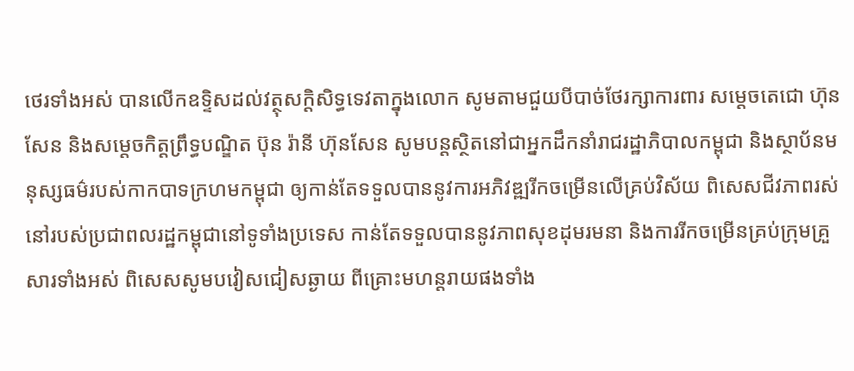ថេរទាំងអស់ បានលើកឧទ្ទិសដល់វត្ថុសក្តិសិទ្ធទេវតាក្នុងលោក សូមតាមជួយបីបាច់ថែរក្សាការពារ សម្តេចតេជោ ហ៊ុន សែន និងសម្តេចកិត្តព្រឹទ្ធបណ្ឌិត ប៊ុន រ៉ានី ហ៊ុនសែន សូមបន្តស្ថិតនៅជាអ្នកដឹកនាំរាជរដ្ឋាភិបាលកម្ពុជា និងស្ថាប័នមនុស្សធម៌របស់កាកបាទក្រហមកម្ពុជា ឲ្យកាន់តែទទួលបាននូវការអភិវឌ្ឍរីកចម្រើនលើគ្រប់វិស័យ ពិសេសជីវភាពរស់នៅរបស់ប្រជាពលរដ្ឋកម្ពុជានៅទូទាំងប្រទេស កាន់តែទទួលបាននូវភាពសុខដុមរមនា និងការរីកចម្រើនគ្រប់ក្រុមគ្រួសារទាំងអស់ ពិសេសសូមបវៀសជៀសឆ្ងាយ ពីគ្រោះមហន្តរាយផងទាំង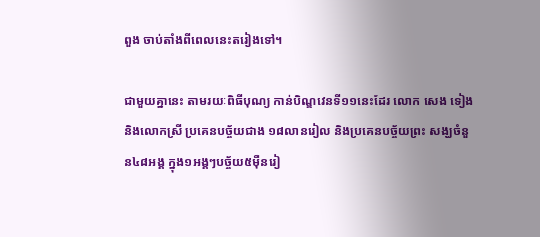ពួង ចាប់តាំងពីពេលនេះតរៀងទៅ។

ជាមួយគ្នានេះ តាមរយៈពិធីបុណ្យ កាន់បិណ្ឌវេនទី១១នេះដែរ លោក សេង ទៀង និងលោកស្រី ប្រគេនបច្ច័យជាង ១៨លានរៀល និងប្រគេនបច្ច័យព្រះ សង្ឃចំនួន៤៨អង្គ ក្នុង១អង្គៗបច្ច័យ៥ម៉ឺនរៀ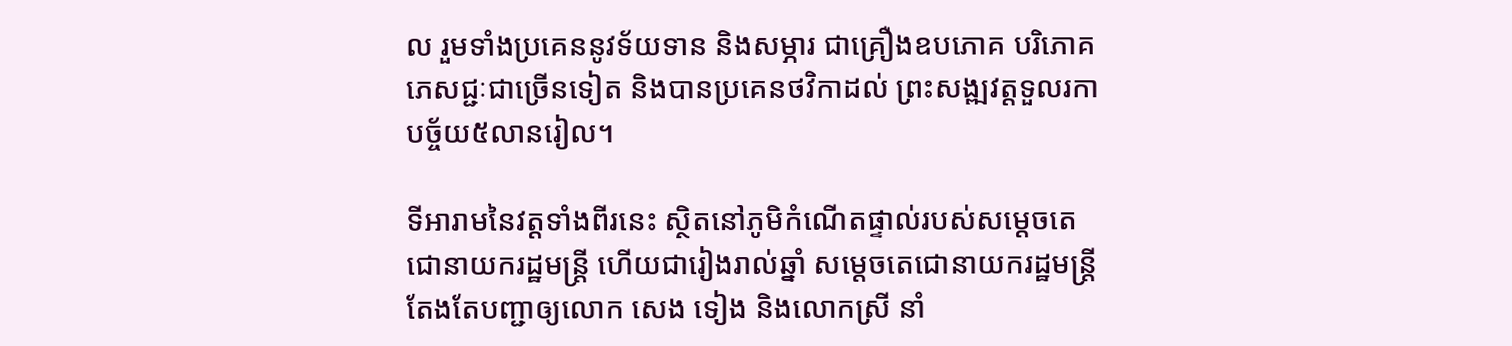ល រួមទាំងប្រគេននូវទ័យទាន និងសម្ភារ ជាគ្រឿងឧបភោគ បរិភោគ ភេសជ្ជៈជាច្រើនទៀត និងបានប្រគេនថវិកាដល់ ព្រះសង្ឍវត្តទួលរកា បច្ច័យ៥លានរៀល។

ទីអារាមនៃវត្តទាំងពីរនេះ ស្ថិតនៅភូមិកំណើតផ្ទាល់របស់សម្តេចតេជោនាយករដ្ឋមន្រ្តី ហើយជារៀងរាល់ឆ្នាំ សម្តេចតេជោនាយករដ្ឋមន្រ្តី តែងតែបញ្ជាឲ្យលោក សេង ទៀង និងលោកស្រី នាំ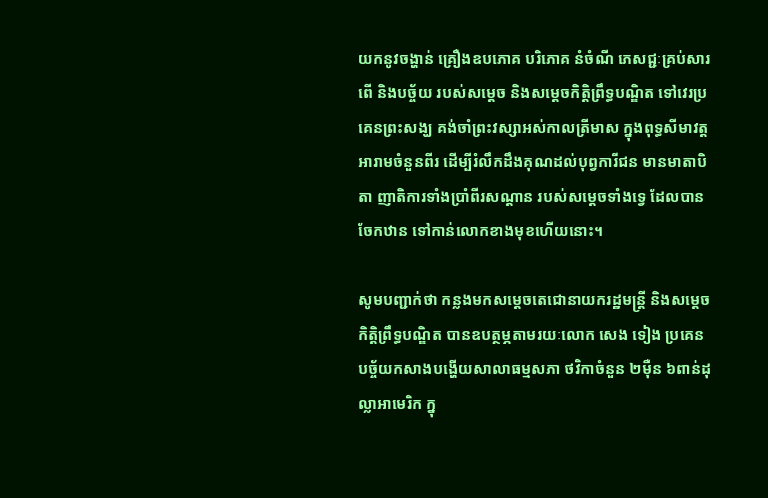យកនូវចង្ហាន់ គ្រឿងឧបភោគ បរិភោគ នំចំណី ភេសជ្ជៈគ្រប់សារពើ និងបច្ច័យ របស់សម្តេច និងសម្តេចកិត្តិព្រឹទ្ធបណ្ឌិត ទៅវេរប្រគេនព្រះសង្ឃ គង់ចាំព្រះវស្សាអស់កាលត្រីមាស ក្នុងពុទ្ធសីមាវត្តអារាមចំនួនពីរ ដើម្បីរំលឹកដឹងគុណដល់បុព្វការីជន មានមាតាបិតា ញាតិការទាំងប្រាំពីរសណ្តាន របស់សម្តេចទាំងទ្វេ ដែលបានចែកឋាន ទៅកាន់លោកខាងមុខហើយនោះ។

សូមបញ្ជាក់ថា កន្លងមកសម្តេចតេជោនាយករដ្ឋមន្រ្តី និងសម្តេចកិត្តិព្រឹទ្ធបណ្ឌិត បានឧបត្ថម្ភតាមរយៈលោក សេង ទៀង ប្រគេនបច្ច័យកសាងបង្ហើយសាលាធម្មសភា ថវិកាចំនួន ២ម៉ឺន ៦ពាន់ដុល្លាអាមេរិក ក្នុ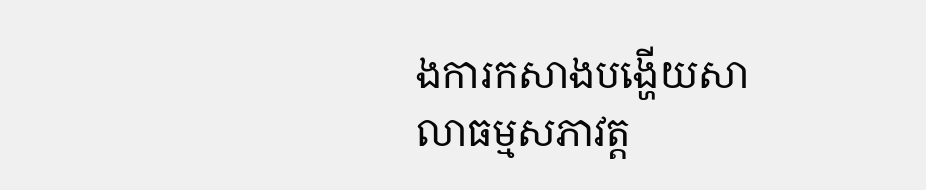ងការកសាងបង្ហើយសាលាធម្មសភាវត្ត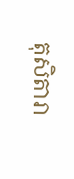តុសិតារា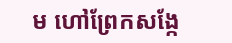ម ហៅព្រែកសង្កែ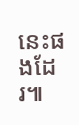នេះផងដែរ៕